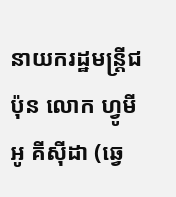នាយករដ្ឋមន្ត្រីជប៉ុន លោក ហ្វូមីអូ គីស៊ីដា (ឆ្វេ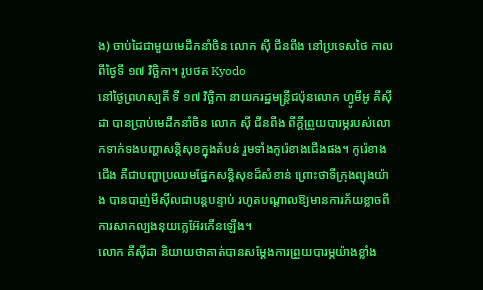ង) ចាប់ដៃជាមួយមេដឹកនាំចិន លោក ស៊ី ជីនពីង នៅប្រទេសថៃ កាលពីថ្ងៃទី ១៧ វិច្ឆិកា។ រូបថត Kyodo
នៅថ្ងៃព្រហស្បតិ៍ ទី ១៧ វិច្ឆិកា នាយករដ្ឋមន្ត្រីជប៉ុនលោក ហ្វូមីអូ គីស៊ីដា បានប្រាប់មេដឹកនាំចិន លោក ស៊ី ជីនពីង ពីក្តីព្រួយបារម្ភរបស់លោកទាក់ទងបញ្ហាសន្តិសុខក្នុងតំបន់ រួមទាំងកូរ៉េខាងជើងផង។ កូរ៉េខាងជើង គឺជាបញ្ហាប្រឈមផ្នែកសន្តិសុខដ៏សំខាន់ ព្រោះថាទីក្រុងព្យុងយ៉ាង បានបាញ់មីស៊ីលជាបន្តបន្ទាប់ រហូតបណ្តាលឱ្យមានការភ័យខ្លាចពីការសាកល្បងនុយក្លេអ៊ែរកើនឡើង។
លោក គីស៊ីដា និយាយថាគាត់បានសម្តែងការព្រួយបារម្ភយ៉ាងខ្លាំង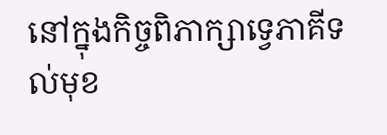នៅក្នុងកិច្ចពិភាក្សាទ្វេភាគីទល់មុខ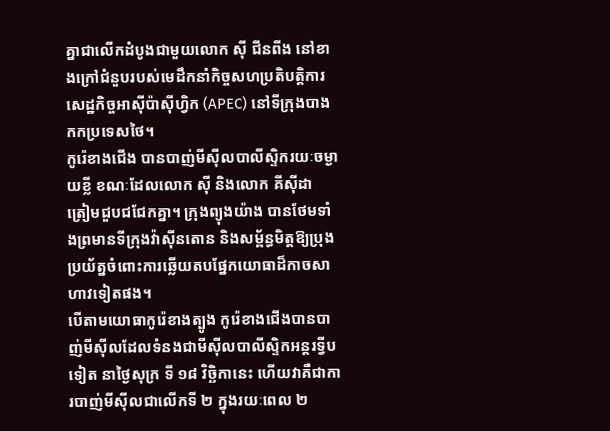គ្នាជាលើកដំបូងជាមួយលោក ស៊ី ជីនពីង នៅខាងក្រៅជំនួបរបស់មេដឹកនាំកិច្ចសហប្រតិបត្តិការសេដ្ឋកិច្ចអាស៊ីប៉ាស៊ីហ្វិក (APEC) នៅទីក្រុងបាងកកប្រទេសថៃ។
កូរ៉េខាងជើង បានបាញ់មីស៊ីលបាលីស្ទិករយៈចម្ងាយខ្លី ខណៈដែលលោក ស៊ី និងលោក គីស៊ីដា ត្រៀមជួបជជែកគ្នា។ ក្រុងព្យុងយ៉ាង បានថែមទាំងព្រមានទីក្រុងវ៉ាស៊ីនតោន និងសម្ព័ន្ធមិត្តឱ្យប្រុងប្រយ័ត្នចំពោះការឆ្លើយតបផ្នែកយោធាដ៏កាចសាហាវទៀតផង។
បើតាមយោធាកូរ៉េខាងត្បូង កូរ៉េខាងជើងបានបាញ់មីស៊ីលដែលទំនងជាមីស៊ីលបាលីស្ទិកអន្តរទ្វីបទៀត នាថ្ងៃសុក្រ ទី ១៨ វិច្ឆិកានេះ ហើយវាគឺជាការបាញ់មីស៊ីលជាលើកទី ២ ក្នុងរយៈពេល ២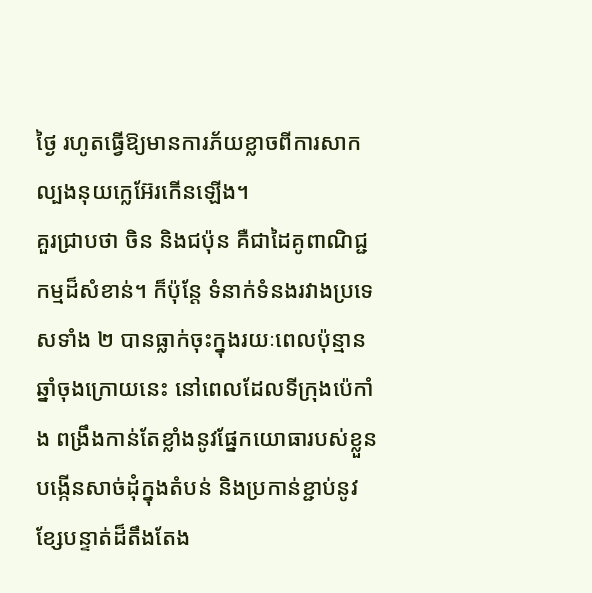ថ្ងៃ រហូតធ្វើឱ្យមានការភ័យខ្លាចពីការសាកល្បងនុយក្លេអ៊ែរកើនឡើង។
គួរជ្រាបថា ចិន និងជប៉ុន គឺជាដៃគូពាណិជ្ជកម្មដ៏សំខាន់។ ក៏ប៉ុន្តែ ទំនាក់ទំនងរវាងប្រទេសទាំង ២ បានធ្លាក់ចុះក្នុងរយៈពេលប៉ុន្មានឆ្នាំចុងក្រោយនេះ នៅពេលដែលទីក្រុងប៉េកាំង ពង្រឹងកាន់តែខ្លាំងនូវផ្នែកយោធារបស់ខ្លួន បង្កើនសាច់ដុំក្នុងតំបន់ និងប្រកាន់ខ្ជាប់នូវខ្សែបន្ទាត់ដ៏តឹងតែង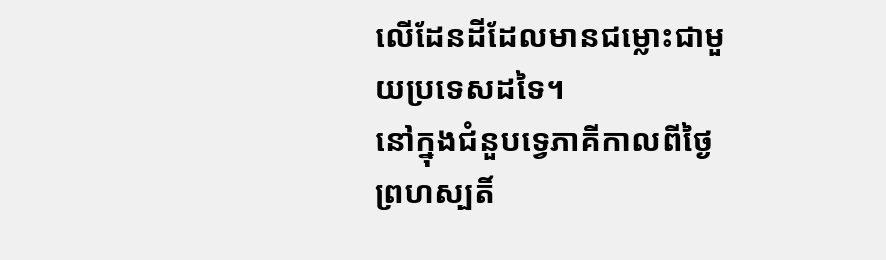លើដែនដីដែលមានជម្លោះជាមួយប្រទេសដទៃ។
នៅក្នុងជំនួបទ្វេភាគីកាលពីថ្ងៃព្រហស្បតិ៍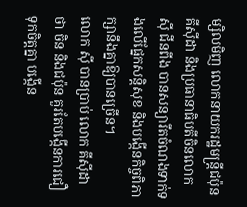ម្សិលមិញ លោកនាយករដ្ឋមន្ត្រីជប៉ុន គីស៊ីដា និងប្រធានាធិបតីចិនលោក ស៊ី ជីនពីង បានសន្យារឹតចំណងទាក់ទងលើផ្នែកសន្តិសុខ និងបង្កើនកិច្ចពិភាក្សានឹងគ្នាឱ្យបានច្រើន។
លោក ស៊ី បានប្រាប់ លោក គីស៊ីដា ថា ចិន និងជប៉ុន គួរតែបង្កើនការជឿទុកចិត្តគ្នា បង្កើន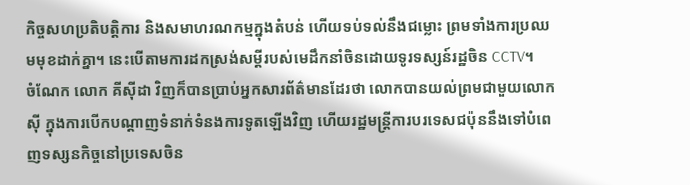កិច្ចសហប្រតិបត្តិការ និងសមាហរណកម្មក្នុងតំបន់ ហើយទប់ទល់នឹងជម្លោះ ព្រមទាំងការប្រឈមមុខដាក់គ្នា។ នេះបើតាមការដកស្រង់សម្តីរបស់មេដឹកនាំចិនដោយទូរទស្សន៍រដ្ឋចិន CCTV។
ចំណែក លោក គីស៊ីដា វិញក៏បានប្រាប់អ្នកសារព័ត៌មានដែរថា លោកបានយល់ព្រមជាមួយលោក ស៊ី ក្នុងការបើកបណ្តាញទំនាក់ទំនងការទូតឡើងវិញ ហើយរដ្ឋមន្ត្រីការបរទេសជប៉ុននឹងទៅបំពេញទស្សនកិច្ចនៅប្រទេសចិន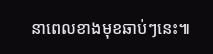នាពេលខាងមុខឆាប់ៗនេះ៕